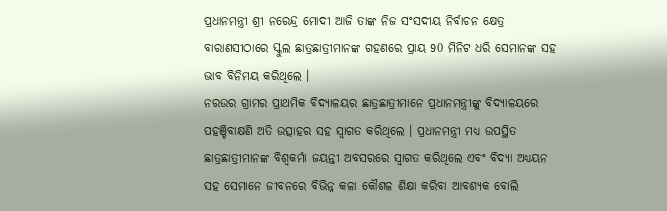ପ୍ରଧାନମନ୍ତ୍ରୀ ଶ୍ରୀ ନରେନ୍ଦ୍ର ମୋଦୀ ଆଜି ତାଙ୍କ ନିଜ ସଂସଦୀୟ ନିର୍ବାଚନ କ୍ଷେତ୍ର ବାରାଣସୀଠାରେ ସ୍କୁଲ ଛାତ୍ରଛାତ୍ରୀମାନଙ୍କ ଗହଣରେ ପ୍ରାୟ 90 ମିନିଟ ଧରି ସେମାନଙ୍କ ସହ ଭାବ ବିନିମୟ କରିଥିଲେ ।
ନରଉର ଗ୍ରାମର ପ୍ରାଥମିକ ବିଦ୍ୟାଳୟର ଛାତ୍ରଛାତ୍ରୀମାନେ ପ୍ରଧାନମନ୍ତ୍ରୀଙ୍କୁ ବିଦ୍ୟାଳୟରେ ପହଞ୍ଚିବାକ୍ଷଣି ଅତି ଉତ୍ସାହର ସହ ସ୍ୱାଗତ କରିଥିଲେ । ପ୍ରଧାନମନ୍ତ୍ରୀ ମଧ୍ୟ ଉପସ୍ଥିତ ଛାତ୍ରଛାତ୍ରୀମାନଙ୍କ ବିଶ୍ୱକର୍ମା ଜୟନ୍ତୀ ଅବସରରେ ସ୍ୱାଗତ କରିଥିଲେ ଏବଂ ବିଦ୍ୟା ଅଧ୍ୟୟନ ସହ ସେମାନେ ଜୀବନରେ ବିଭିନ୍ନ କଳା କୌଶଳ ଶିକ୍ଷା କରିବା ଆବଶ୍ୟକ ବୋଲି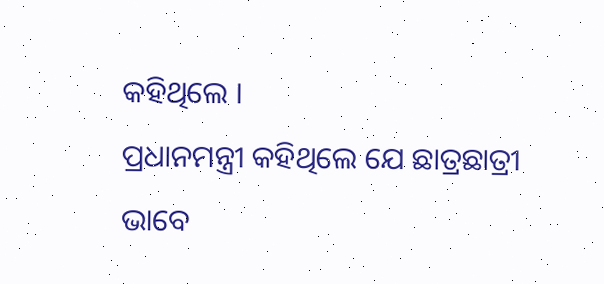କହିଥିଲେ ।
ପ୍ରଧାନମନ୍ତ୍ରୀ କହିଥିଲେ ଯେ ଛାତ୍ରଛାତ୍ରୀ ଭାବେ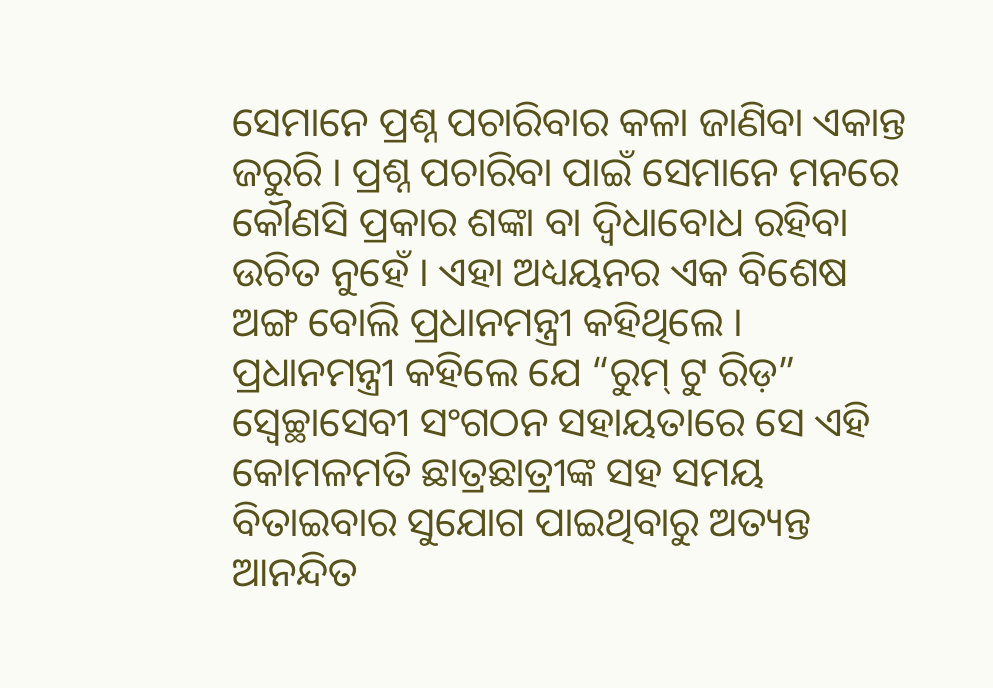ସେମାନେ ପ୍ରଶ୍ନ ପଚାରିବାର କଳା ଜାଣିବା ଏକାନ୍ତ ଜରୁରି । ପ୍ରଶ୍ନ ପଚାରିବା ପାଇଁ ସେମାନେ ମନରେ କୌଣସି ପ୍ରକାର ଶଙ୍କା ବା ଦ୍ୱିଧାବୋଧ ରହିବା ଉଚିତ ନୁହେଁ । ଏହା ଅଧ୍ୟୟନର ଏକ ବିଶେଷ ଅଙ୍ଗ ବୋଲି ପ୍ରଧାନମନ୍ତ୍ରୀ କହିଥିଲେ ।
ପ୍ରଧାନମନ୍ତ୍ରୀ କହିଲେ ଯେ “ରୁମ୍ ଟୁ ରିଡ଼” ସ୍ୱେଚ୍ଛାସେବୀ ସଂଗଠନ ସହାୟତାରେ ସେ ଏହି କୋମଳମତି ଛାତ୍ରଛାତ୍ରୀଙ୍କ ସହ ସମୟ ବିତାଇବାର ସୁଯୋଗ ପାଇଥିବାରୁ ଅତ୍ୟନ୍ତ ଆନନ୍ଦିତ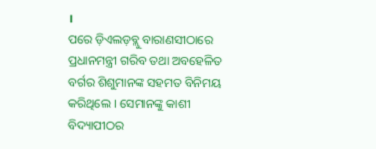।
ପରେ ଡ଼ିଏଲଡ଼ବ୍ଲୁ ବାରାଣସୀଠାରେ ପ୍ରଧାନମନ୍ତ୍ରୀ ଗରିବ ତଥା ଅବହେଳିତ ବର୍ଗର ଶିଶୁମାନଙ୍କ ସହମତ ବିନିମୟ କରିଥିଲେ । ସେମାନଙ୍କୁ କାଶୀ ବିଦ୍ୟାପୀଠର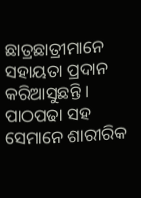ଛାତ୍ରଛାତ୍ରୀମାନେ ସହାୟତା ପ୍ରଦାନ କରିଆସୁଛନ୍ତି । ପାଠପଢା ସହ ସେମାନେ ଶାରୀରିକ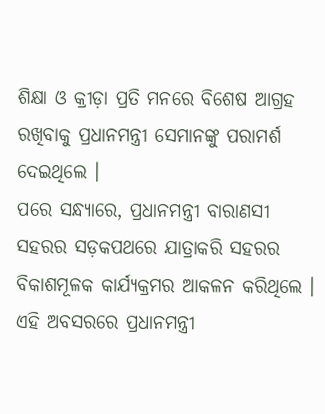ଶିକ୍ଷା ଓ କ୍ରୀଡ଼ା ପ୍ରତି ମନରେ ବିଶେଷ ଆଗ୍ରହ ରଖିବାକୁ ପ୍ରଧାନମନ୍ତ୍ରୀ ସେମାନଙ୍କୁ ପରାମର୍ଶ ଦେଇଥିଲେ ।
ପରେ ସନ୍ଧ୍ୟାରେ, ପ୍ରଧାନମନ୍ତ୍ରୀ ବାରାଣସୀ ସହରର ସଡ଼କପଥରେ ଯାତ୍ରାକରି ସହରର ବିକାଶମୂଳକ କାର୍ଯ୍ୟକ୍ରମର ଆକଳନ କରିଥିଲେ । ଏହି ଅବସରରେ ପ୍ରଧାନମନ୍ତ୍ରୀ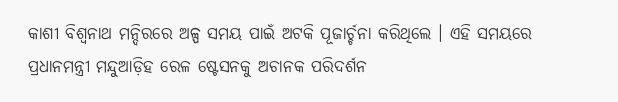କାଶୀ ବିଶ୍ୱନାଥ ମନ୍ଦିରରେ ଅଳ୍ପ ସମୟ ପାଇଁ ଅଟକି ପୂଜାର୍ଚ୍ଚନା କରିଥିଲେ । ଏହି ସମୟରେ ପ୍ରଧାନମନ୍ତ୍ରୀ ମନ୍ଦୁଆଡ଼ିହ ରେଳ ଷ୍ଟେସନକୁ ଅଚାନକ ପରିଦର୍ଶନ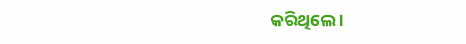କରିଥିଲେ ।